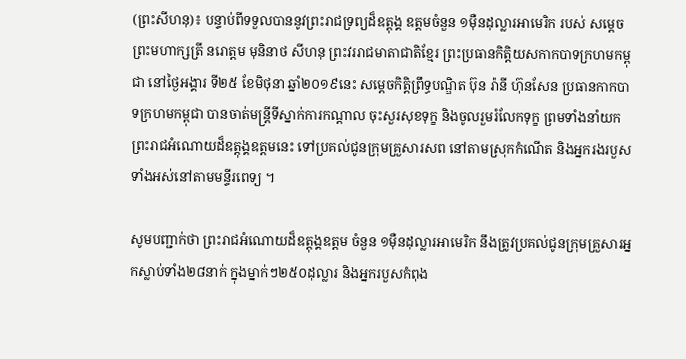(ព្រះសីហនុ)៖ បន្ទាប់ពីទទួលបាននូវព្រះរាជទ្រព្យដ៏ឧត្តុង្គ ឧត្តមចំនួន ១ម៉ឺនដុល្លារអាមេរិក របស់ សម្តេចព្រះមហាក្សត្រី នរោត្តម មុនិនាថ សីហនុ ព្រះវររាជមាតាជាតិខ្មែរ ព្រះប្រធានកិត្តិយសកាកបាទក្រហមកម្ពុជា នៅថ្ងៃអង្គារ ទី២៥ ខែមិថុនា ឆ្នាំ២០១៩នេះ សម្ដេចកិត្តិព្រឹទ្ធបណ្ឌិត ប៊ុន រ៉ានី ហ៊ុនសែន ប្រធានកាកបាទក្រហមកម្ពុជា បានចាត់មន្រ្តីទីស្នាក់ការកណ្ដាល ចុះសួរសុខទុក្ខ និងចូលរួមរំលែកទុក្ខ ព្រមទាំងនាំយកព្រះរាជអំណោយដ៏ឧត្តុង្គឧត្តមនេះ ទៅប្រគល់ជូនក្រុមគ្រួសារសព នៅតាមស្រុកកំណើត និងអ្នករងរបួស ទាំងអស់នៅតាមមន្ទីរពេទ្យ ។

សូមបញ្ជាក់ថា ព្រះរាជអំណោយដ៏ឧត្តុង្គឧត្តម ចំនួន ១ម៉ឺនដុល្លារអាមេរិក នឹងត្រូវប្រគល់ជូនក្រុមគ្រួសារអ្នកស្លាប់ទាំង២៨នាក់ ក្នុងម្នាក់ៗ២៥០ដុល្លារ និងអ្នករបួសកំពុង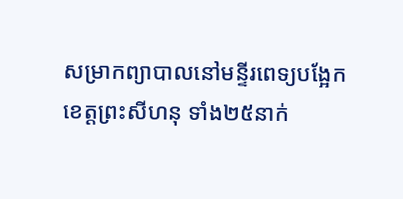សម្រាកព្យាបាលនៅមន្ទីរពេទ្យបង្អែកខេត្តព្រះសីហនុ ទាំង២៥នាក់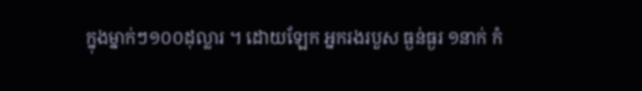ក្នុងម្នាក់ៗ១០០ដុល្លារ ។ ដោយឡែក អ្នករងរបួស ធ្ងន់ធ្ងរ ១នាក់ កំ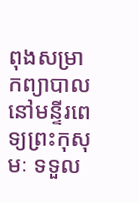ពុងសម្រាកព្យាបាលនៅមន្ទីរពេទ្យព្រះកុសុមៈ ទទួល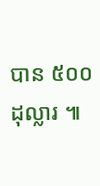បាន ៥០០ដុល្លារ ៕